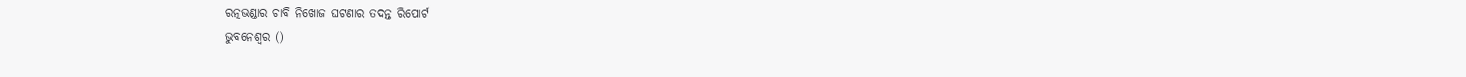ରତ୍ନଭଣ୍ଡାର ଚାବି ନିଖୋଜ ଘଟଣାର ତଦନ୍ତ ରିପୋର୍ଟ
ଭୁବନେଶ୍ବର ()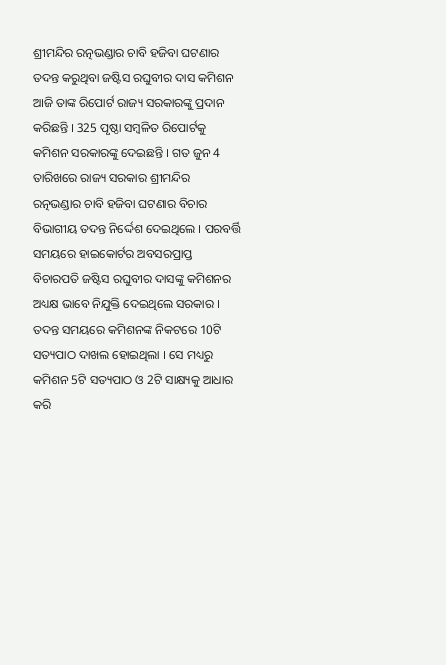ଶ୍ରୀମନ୍ଦିର ରତ୍ନଭଣ୍ଡାର ଚାବି ହଜିବା ଘଟଣାର ତଦନ୍ତ କରୁଥିବା ଜଷ୍ଟିସ ରଘୁବୀର ଦାସ କମିଶନ ଆଜି ତାଙ୍କ ରିପୋର୍ଟ ରାଜ୍ୟ ସରକାରଙ୍କୁ ପ୍ରଦାନ କରିଛନ୍ତି । 325 ପୃଷ୍ଠା ସମ୍ବଳିତ ରିପୋର୍ଟକୁ କମିଶନ ସରକାରଙ୍କୁ ଦେଇଛନ୍ତି । ଗତ ଜୁନ 4 ତାରିଖରେ ରାଜ୍ୟ ସରକାର ଶ୍ରୀମନ୍ଦିର ରତ୍ନଭଣ୍ଡାର ଚାବି ହଜିବା ଘଟଣାର ବିଚାର ବିଭାଗୀୟ ତଦନ୍ତ ନିର୍ଦ୍ଦେଶ ଦେଇଥିଲେ । ପରବର୍ତ୍ତି ସମୟରେ ହାଇକୋର୍ଟର ଅବସରପ୍ରାପ୍ତ ବିଚାରପତି ଜଷ୍ଟିସ ରଘୁବୀର ଦାସଙ୍କୁ କମିଶନର ଅଧ୍ୟକ୍ଷ ଭାବେ ନିଯୁକ୍ତି ଦେଇଥିଲେ ସରକାର ।
ତଦନ୍ତ ସମୟରେ କମିଶନଙ୍କ ନିକଟରେ 10ଟି ସତ୍ୟପାଠ ଦାଖଲ ହୋଇଥିଲା । ସେ ମଧ୍ୟରୁ କମିଶନ 5ଟି ସତ୍ୟପାଠ ଓ 2ଟି ସାକ୍ଷ୍ୟକୁ ଆଧାର କରି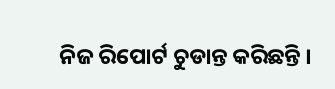ନିଜ ରିପୋର୍ଟ ଚୁଡାନ୍ତ କରିଛନ୍ତି ।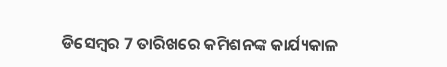ଡିସେମ୍ବର 7 ତାରିଖରେ କମିଶନଙ୍କ କାର୍ଯ୍ୟକାଳ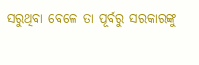ସରୁଥିବା ବେଳେ ତା ପୂର୍ବରୁ ସରକାରଙ୍କୁ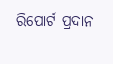ରିପୋର୍ଟ ପ୍ରଦାନ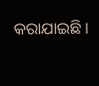କରାଯାଇଛି ।